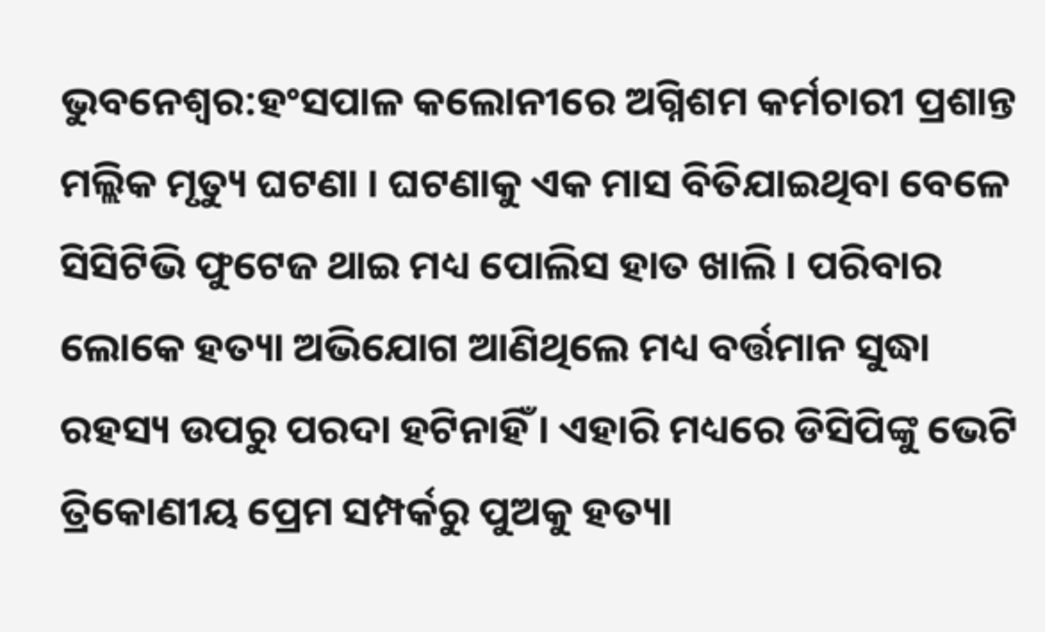ଭୁବନେଶ୍ୱର:ହଂସପାଳ କଲୋନୀରେ ଅଗ୍ନିଶମ କର୍ମଚାରୀ ପ୍ରଶାନ୍ତ ମଲ୍ଲିକ ମୃତ୍ୟୁ ଘଟଣା । ଘଟଣାକୁ ଏକ ମାସ ବିତିଯାଇଥିବା ବେଳେ ସିସିଟିଭି ଫୁଟେଜ ଥାଇ ମଧ୍ୟ ପୋଲିସ ହାତ ଖାଲି । ପରିବାର ଲୋକେ ହତ୍ୟା ଅଭିଯୋଗ ଆଣିଥିଲେ ମଧ୍ୟ ବର୍ତ୍ତମାନ ସୁଦ୍ଧା ରହସ୍ୟ ଉପରୁ ପରଦା ହଟିନାହିଁ । ଏହାରି ମଧ୍ୟରେ ଡିସିପିଙ୍କୁ ଭେଟି ତ୍ରିକୋଣୀୟ ପ୍ରେମ ସମ୍ପର୍କରୁ ପୁଅକୁ ହତ୍ୟା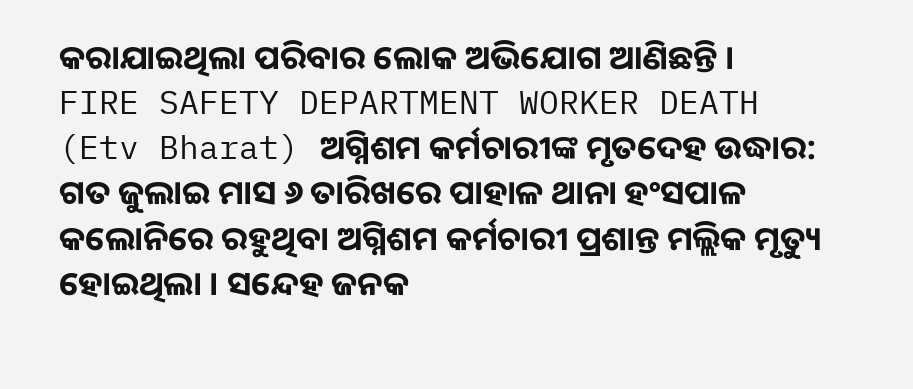କରାଯାଇଥିଲା ପରିବାର ଲୋକ ଅଭିଯୋଗ ଆଣିଛନ୍ତି ।
FIRE SAFETY DEPARTMENT WORKER DEATH (Etv Bharat) ଅଗ୍ନିଶମ କର୍ମଚାରୀଙ୍କ ମୃତଦେହ ଉଦ୍ଧାର:
ଗତ ଜୁଲାଇ ମାସ ୬ ତାରିଖରେ ପାହାଳ ଥାନା ହଂସପାଳ କଲୋନିରେ ରହୁଥିବା ଅଗ୍ନିଶମ କର୍ମଚାରୀ ପ୍ରଶାନ୍ତ ମଲ୍ଲିକ ମୃତ୍ୟୁ ହୋଇଥିଲା । ସନ୍ଦେହ ଜନକ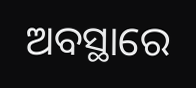ଅବସ୍ଥାରେ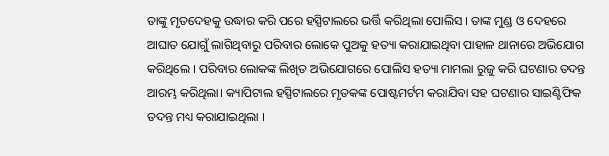ତାଙ୍କୁ ମୃତଦେହକୁ ଉଦ୍ଧାର କରି ପରେ ହସ୍ପିଟାଲରେ ଭର୍ତ୍ତି କରିଥିଲା ପୋଲିସ । ତାଙ୍କ ମୁଣ୍ଡ ଓ ଦେହରେ ଆଘାତ ଯୋଗୁଁ ଲାଗିଥିବାରୁ ପରିବାର ଲୋକେ ପୁଅକୁ ହତ୍ୟା କରାଯାଇଥିବା ପାହାଳ ଥାନାରେ ଅଭିଯୋଗ କରିଥିଲେ । ପରିବାର ଲୋକଙ୍କ ଲିଖିତ ଅଭିଯୋଗରେ ପୋଲିସ ହତ୍ୟା ମାମଲା ରୁଜୁ କରି ଘଟଣାର ତଦନ୍ତ ଆରମ୍ଭ କରିଥିଲା। କ୍ୟାପିଟାଲ ହସ୍ପିଟାଲରେ ମୃତକଙ୍କ ପୋଷ୍ଟମର୍ଟମ କରାଯିବା ସହ ଘଟଣାର ସାଇଣ୍ଟିଫିକ ତଦନ୍ତ ମଧ୍ୟ କରାଯାଇଥିଲା ।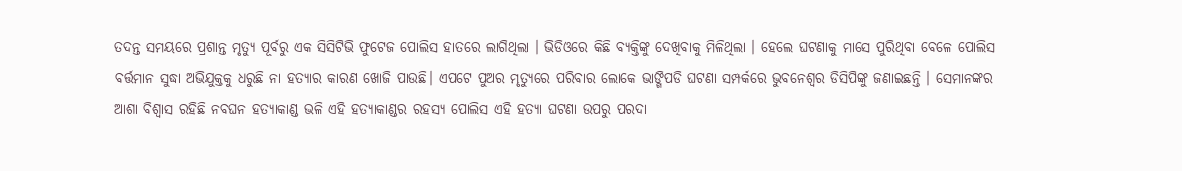ତଦନ୍ତ ସମୟରେ ପ୍ରଶାନ୍ତ ମୃତ୍ୟୁ ପୂର୍ବରୁ ଏକ ସିସିଟିଭି ଫୁଟେଜ ପୋଲିସ ହାତରେ ଲାଗିଥିଲା । ଭିଡିଓରେ କିଛି ବ୍ୟକ୍ତିଙ୍କୁ ଦେଖିବାକୁ ମିଳିଥିଲା । ହେଲେ ଘଟଣାକୁ ମାସେ ପୁରିଥିବା ବେଳେ ପୋଲିସ ବର୍ତ୍ତମାନ ସୁଦ୍ଧା ଅଭିଯୁକ୍ତକୁ ଧରୁଛି ନା ହତ୍ୟାର କାରଣ ଖୋଜି ପାଉଛି। ଏପଟେ ପୁଅର ମୃତ୍ୟୁରେ ପରିବାର ଲୋକେ ଭାଙ୍ଗିପଡି ଘଟଣା ସମ୍ପର୍କରେ ଭୁବନେଶ୍ୱର ଡିସିପିଙ୍କୁ ଜଣାଇଛନ୍ତି । ସେମାନଙ୍କର ଆଶା ବିଶ୍ବାସ ରହିଛି ନବଘନ ହତ୍ୟାକାଣ୍ଡ ଭଳି ଏହି ହତ୍ୟାକାଣ୍ଡର ରହସ୍ୟ ପୋଲିସ ଏହି ହତ୍ୟା ଘଟଣା ଉପରୁ ପରଦା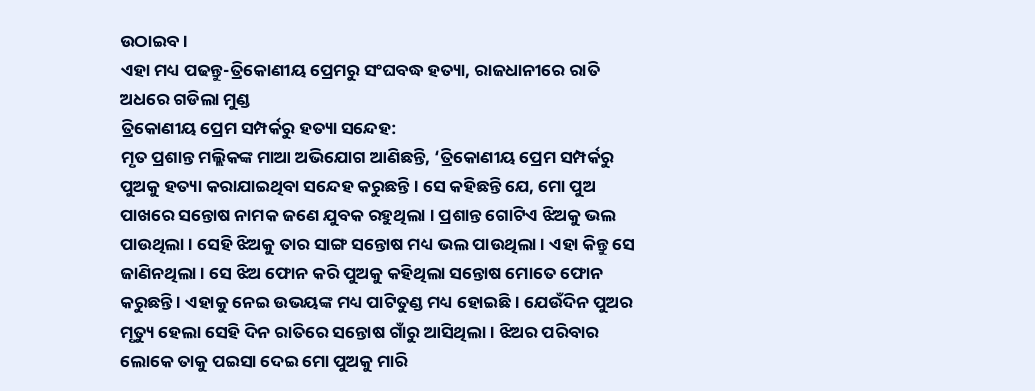ଉଠାଇବ ।
ଏହା ମଧ୍ୟ ପଢନ୍ତୁ-ତ୍ରିକୋଣୀୟ ପ୍ରେମରୁ ସଂଘବଦ୍ଧ ହତ୍ୟା, ରାଜଧାନୀରେ ରାତି ଅଧରେ ଗଡିଲା ମୁଣ୍ଡ
ତ୍ରିକୋଣୀୟ ପ୍ରେମ ସମ୍ପର୍କରୁ ହତ୍ୟା ସନ୍ଦେହ:
ମୃତ ପ୍ରଶାନ୍ତ ମଲ୍ଲିକଙ୍କ ମାଆ ଅଭିଯୋଗ ଆଣିଛନ୍ତି, ‘ତ୍ରିକୋଣୀୟ ପ୍ରେମ ସମ୍ପର୍କରୁ ପୁଅକୁ ହତ୍ୟା କରାଯାଇଥିବା ସନ୍ଦେହ କରୁଛନ୍ତି । ସେ କହିଛନ୍ତି ଯେ, ମୋ ପୁଅ ପାଖରେ ସନ୍ତୋଷ ନାମକ ଜଣେ ଯୁବକ ରହୁଥିଲା । ପ୍ରଶାନ୍ତ ଗୋଟିଏ ଝିଅକୁ ଭଲ ପାଉଥିଲା । ସେହି ଝିଅକୁ ତାର ସାଙ୍ଗ ସନ୍ତୋଷ ମଧ୍ୟ ଭଲ ପାଉଥିଲା । ଏହା କିନ୍ତୁ ସେ ଜାଣିନଥିଲା । ସେ ଝିଅ ଫୋନ କରି ପୁଅକୁ କହିଥିଲା ସନ୍ତୋଷ ମୋତେ ଫୋନ କରୁଛନ୍ତି । ଏହାକୁ ନେଇ ଉଭୟଙ୍କ ମଧ୍ୟ ପାଟିତୁଣ୍ଡ ମଧ୍ୟ ହୋଇଛି । ଯେଉଁଦିନ ପୁଅର ମୃତ୍ୟୁ ହେଲା ସେହି ଦିନ ରାତିରେ ସନ୍ତୋଷ ଗାଁରୁ ଆସିଥିଲା । ଝିଅର ପରିବାର ଲୋକେ ତାକୁ ପଇସା ଦେଇ ମୋ ପୁଅକୁ ମାରି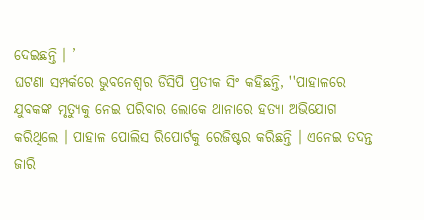ଦେଇଛନ୍ତି । ’
ଘଟଣା ସମ୍ପର୍କରେ ଭୁବନେଶ୍ବର ଡିସିପି ପ୍ରତୀକ ସିଂ କହିଛନ୍ତି, ''ପାହାଳରେ ଯୁବକଙ୍କ ମୃତ୍ୟୁକୁ ନେଇ ପରିବାର ଲୋକେ ଥାନାରେ ହତ୍ୟା ଅଭିଯୋଗ କରିଥିଲେ । ପାହାଳ ପୋଲିସ ରିପୋର୍ଟକୁ ରେଜିଷ୍ଟର କରିଛନ୍ତି । ଏନେଇ ତଦନ୍ତ ଜାରି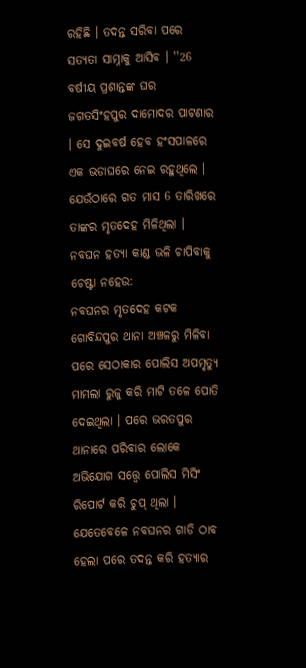ରହିଛି । ତଦନ୍ତ ସରିବା ପରେ ସତ୍ୟତା ସାମ୍ନାକୁ ଆସିବ । ''26 ବର୍ଷୀୟ ପ୍ରଶାନ୍ତଙ୍କ ଘର ଜଗତସିଂହପୁର ଦାମୋଦର ପାଟଣାର । ସେ ଦୁଇବର୍ଷ ହେବ ହଂସପାଳରେ ଏକ ଭଡାଘରେ ନେଇ ରହୁଥିଲେ । ଯେଉଁଠାରେ ଗତ ମାସ 6 ତାରିଖରେ ତାଙ୍କର ମୃତଦେହ ମିଳିଥିଲା ।
ନବଘନ ହତ୍ୟା କାଣ୍ଡ ଭଳି ଚାପିବାକୁ ଚେଷ୍ଟା ନହେଉ:
ନବଘନର ମୃତଦେହ କଟକ ଗୋବିନ୍ଦପୁର ଥାନା ଅଞ୍ଚଳରୁ ମିଳିବା ପରେ ସେଠାକାର ପୋଲିସ ଅପମୃତ୍ୟୁ ମାମଲା ରୁଜୁ କରି ମାଟି ତଳେ ପୋତି ଦେଇଥିଲା । ପରେ ଭରତପୁର ଥାନାରେ ପରିବାର ଲୋକେ ଅଭିଯୋଗ ସତ୍ତ୍ବେ ପୋଲିସ ମିସିଂ ରିପୋର୍ଟ କରି ଚୁପ୍ ଥିଲା । ଯେତେବେଳେ ନବଘନର ଗାଡି ଠାବ ହେଲା ପରେ ତଦନ୍ତ କରି ହତ୍ୟାର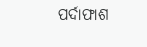ପର୍ଦାଫାଶ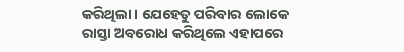କରିଥିଲା । ଯେହେତୁ ପରିବାର ଲୋକେ ରାସ୍ତା ଅବରୋଧ କରିଥିଲେ ଏହାପରେ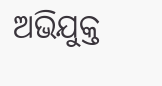ଅଭିଯୁକ୍ତ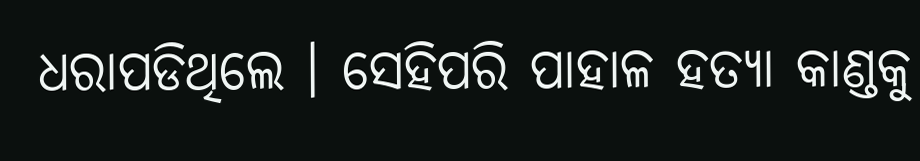ଧରାପଡିଥିଲେ । ସେହିପରି ପାହାଳ ହତ୍ୟା କାଣ୍ଡକୁ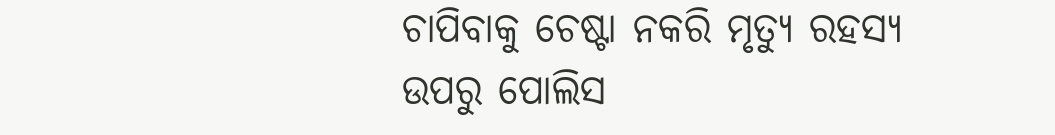ଚାପିବାକୁ ଚେଷ୍ଟା ନକରି ମୃତ୍ୟୁ ରହସ୍ୟ ଉପରୁ ପୋଲିସ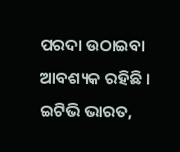ପରଦା ଉଠାଇବା ଆବଶ୍ୟକ ରହିଛି ।
ଇଟିଭି ଭାରତ,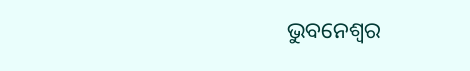ଭୁବନେଶ୍ୱର